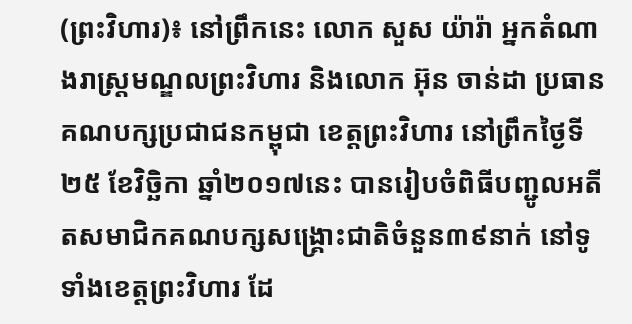(ព្រះវិហារ)៖ នៅព្រឹកនេះ លោក សួស យ៉ារ៉ា អ្នកតំណាងរាស្ត្រមណ្ឌលព្រះវិហារ និងលោក អ៊ុន ចាន់ដា ប្រធានគណបក្សប្រជាជនកម្ពុជា ខេត្តព្រះវិហារ នៅព្រឹកថ្ងៃទី២៥ ខែវិច្ឆិកា ឆ្នាំ២០១៧នេះ បានរៀបចំពិធីបញ្ជូលអតីតសមាជិកគណបក្សសង្រ្គោះជាតិចំនួន៣៩នាក់ នៅទូទាំងខេត្តព្រះវិហារ ដែ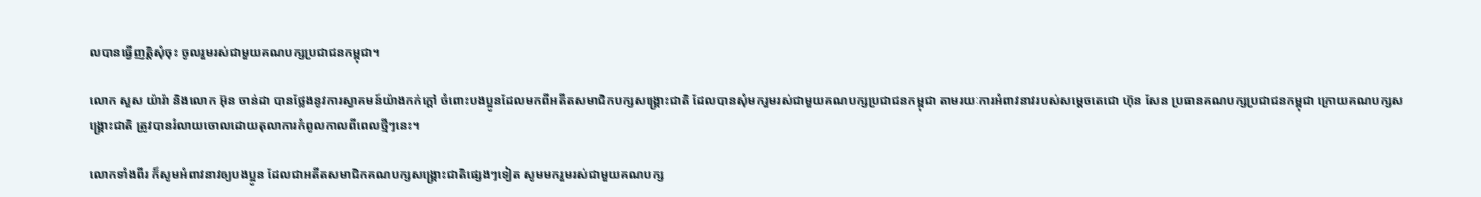លបានធ្វើញត្តិសុំចុះ ចូលរួមរស់ជាមួយគណបក្សប្រជាជនកម្ពុជា។

លោក សួស យ៉ារ៉ា និងលោក អ៊ុន ចាន់ដា បានថ្លែងនូវការស្វាគមន៍យ៉ាងកក់ក្តៅ ចំពោះបងប្អូនដែលមកពីអតីតសមាជិកបក្សសង្រ្គោះជាតិ ដែលបានសុំមករួមរស់ជាមួយគណបក្សប្រជាជនកម្ពុជា តាមរយៈការអំពាវនាវរបស់សម្តេចតេជោ ហ៊ុន សែន ប្រធានគណបក្សប្រជាជនកម្ពុជា ក្រោយគណបក្សសង្រ្គោះជាតិ ត្រូវបានរំលាយចោលដោយតុលាការកំពូលកាលពីពេលថ្មីៗនេះ។

លោកទាំងពីរ ក៏សូមអំពាវនាវឲ្យបងប្អូន ដែលជាអតីតសមាជិកគណបក្សសង្រ្គោះជាតិផ្សេងៗទៀត សូមមករួមរស់ជាមួយគណបក្ស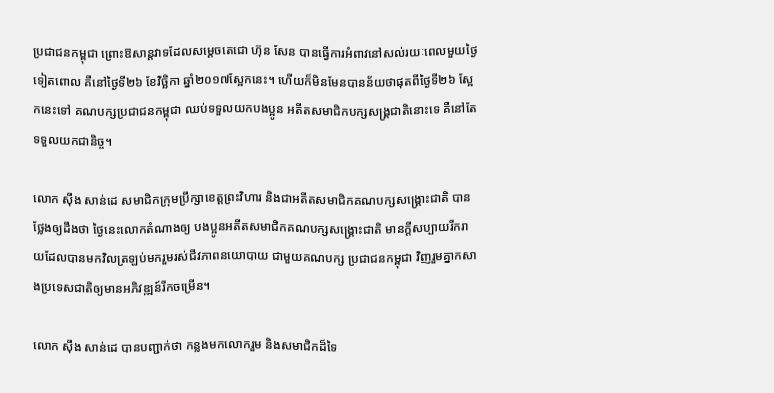ប្រជាជនកម្ពុជា ព្រោះឱសាន្តវាទដែលសម្តេចតេជោ ហ៊ុន សែន បានធ្វើការអំពាវនៅសល់រយៈពេលមួយថ្ងៃទៀតពោល គឺនៅថ្ងៃទី២៦ ខែវិច្ឆិកា ឆ្នាំ២០១៧ស្អែកនេះ។ ហើយក៏មិនមែនបានន័យថាផុតពីថ្ងៃទី២៦ ស្អែកនេះទៅ គណបក្សប្រជាជនកម្ពុជា ឈប់ទទួលយកបងប្អូន អតីតសមាជិកបក្សសង្រ្គជាតិនោះទេ គឺនៅតែទទួលយកជានិច្ច។

លោក ស៊ឹង សាន់ដេ សមាជិកក្រុមប្រឹក្សាខេត្តព្រះវិហារ និងជាអតីតសមាជិកគណបក្សសង្រ្គោះជាតិ បានថ្លែងឲ្យដឹងថា ថ្ងៃនេះលោកតំណាងឲ្យ បងប្អូនអតីតសមាជិកគណបក្សសង្រ្គោះជាតិ មានក្តីសប្បាយរីករាយដែលបានមកវិលត្រឡប់មករួមរស់ជីវភាពនយោបាយ ជាមួយគណបក្ស ប្រជាជនកម្ពុជា វិញរួមគ្នាកសាងប្រទេសជាតិឲ្យមានអភិវឌ្ឍន៍រីកចម្រើន។

លោក ស៊ឹង សាន់ដេ បានបញ្ជាក់ថា កន្លងមកលោករួម និងសមាជិកដ៏ទៃ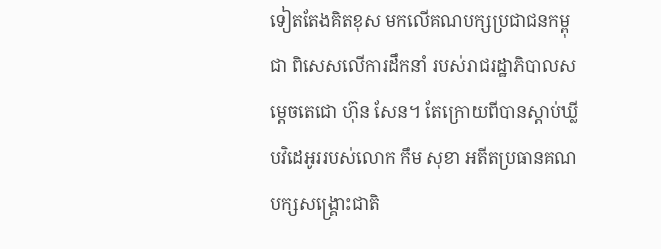ទៀតតែងគិតខុស មកលើគណបក្សប្រជាជនកម្ពុជា ពិសេសលើការដឹកនាំ របស់រាជរដ្ឋាភិបាលសម្តេចតេជោ ហ៊ុន សែន។ តែក្រោយពីបានស្តាប់ឃ្លីបវិដេអូររបស់លោក កឹម សុខា អតីតប្រធានគណបក្សសង្រ្គោះជាតិ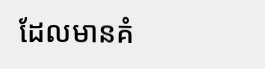ដែលមានគំ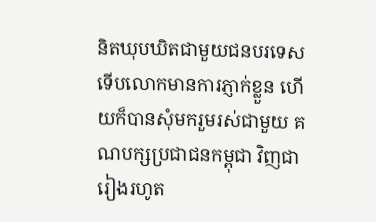និតឃុបឃិតជាមួយជនបរទេស ទើបលោកមានការភ្ញាក់ខ្លួន ហើយក៏បានសុំមករួមរស់ជាមួយ គណបក្សប្រជាជនកម្ពុជា វិញជារៀងរហូត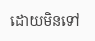ដោយមិនទៅ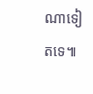ណាទៀតទេ៕